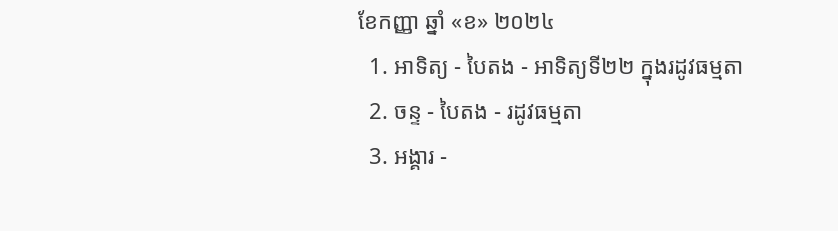ខែកញ្ញា ឆ្នាំ «ខ» ២០២៤
  1. អាទិត្យ - បៃតង - អាទិត្យទី២២ ក្នុងរដូវធម្មតា
  2. ចន្ទ - បៃតង - រដូវធម្មតា
  3. អង្គារ -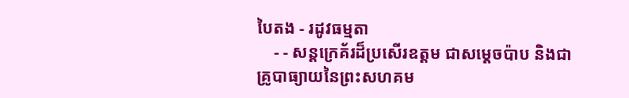បៃតង - រដូវធម្មតា
    - - សន្តក្រេគ័រដ៏ប្រសើរឧត្តម ជាសម្ដេចប៉ាប និងជាគ្រូបាធ្យាយនៃព្រះសហគម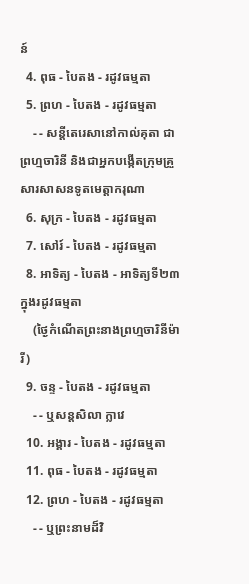ន៍
  4. ពុធ - បៃតង - រដូវធម្មតា
  5. ព្រហ - បៃតង - រដូវធម្មតា
    - - សន្តីតេរេសានៅកាល់គុតា ជាព្រហ្មចារិនី និងជាអ្នកបង្កើតក្រុមគ្រួសារសាសនទូតមេត្ដាករុណា
  6. សុក្រ - បៃតង - រដូវធម្មតា
  7. សៅរ៍ - បៃតង - រដូវធម្មតា
  8. អាទិត្យ - បៃតង - អាទិត្យទី២៣ ក្នុងរដូវធម្មតា
    (ថ្ងៃកំណើតព្រះនាងព្រហ្មចារិនីម៉ារី)
  9. ចន្ទ - បៃតង - រដូវធម្មតា
    - - ឬសន្តសិលា ក្លាវេ
  10. អង្គារ - បៃតង - រដូវធម្មតា
  11. ពុធ - បៃតង - រដូវធម្មតា
  12. ព្រហ - បៃតង - រដូវធម្មតា
    - - ឬព្រះនាមដ៏វិ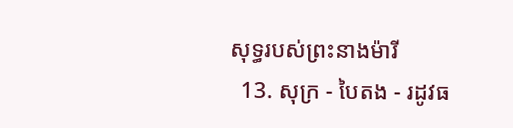សុទ្ធរបស់ព្រះនាងម៉ារី
  13. សុក្រ - បៃតង - រដូវធ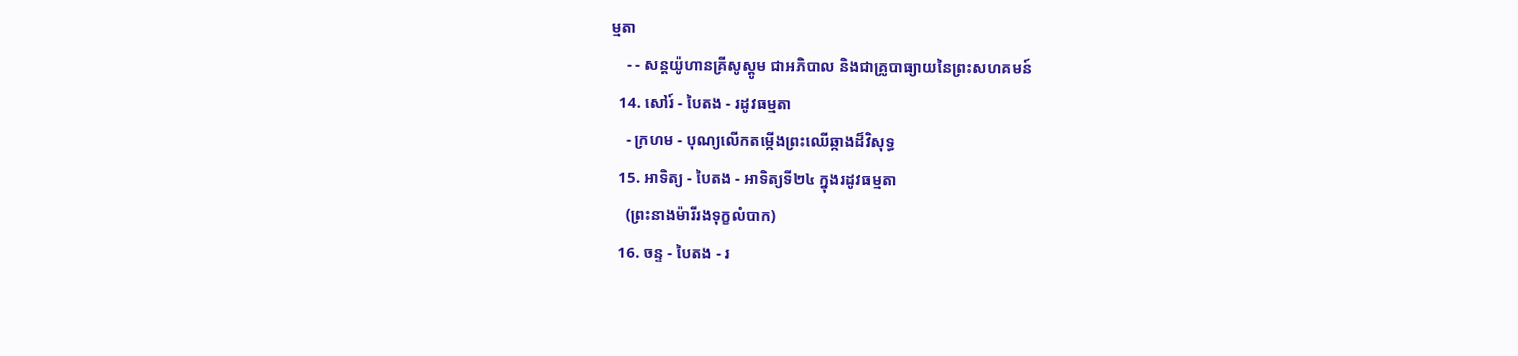ម្មតា
    - - សន្តយ៉ូហានគ្រីសូស្តូម ជាអភិបាល និងជាគ្រូបាធ្យាយនៃព្រះសហគមន៍
  14. សៅរ៍ - បៃតង - រដូវធម្មតា
    - ក្រហម - បុណ្យលើកតម្កើងព្រះឈើឆ្កាងដ៏វិសុទ្ធ
  15. អាទិត្យ - បៃតង - អាទិត្យទី២៤ ក្នុងរដូវធម្មតា
    (ព្រះនាងម៉ារីរងទុក្ខលំបាក)
  16. ចន្ទ - បៃតង - រ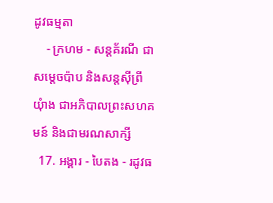ដូវធម្មតា
    - ក្រហម - សន្តគ័រណី ជាសម្ដេចប៉ាប និងសន្តស៊ីព្រីយុំាង ជាអភិបាលព្រះសហគមន៍ និងជាមរណសាក្សី
  17. អង្គារ - បៃតង - រដូវធ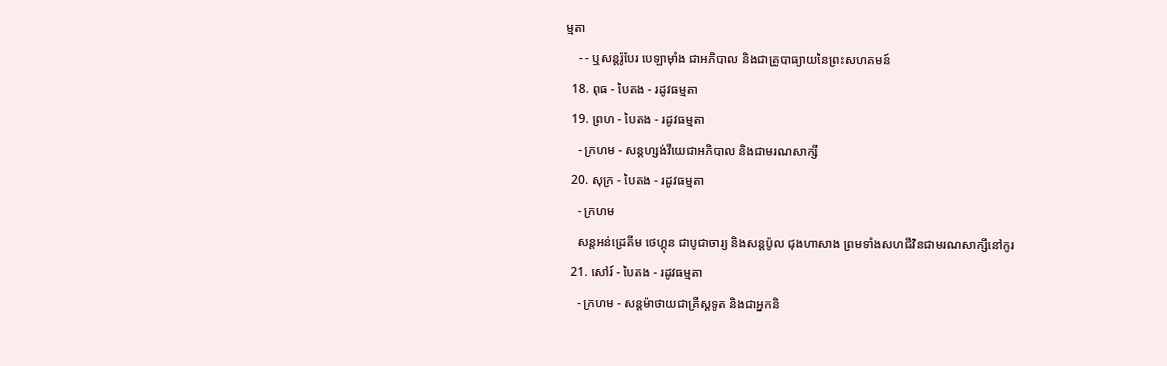ម្មតា
    - - ឬសន្តរ៉ូបែរ បេឡាម៉ាំង ជាអភិបាល និងជាគ្រូបាធ្យាយនៃព្រះសហគមន៍
  18. ពុធ - បៃតង - រដូវធម្មតា
  19. ព្រហ - បៃតង - រដូវធម្មតា
    - ក្រហម - សន្តហ្សង់វីយេជាអភិបាល និងជាមរណសាក្សី
  20. សុក្រ - បៃតង - រដូវធម្មតា
    - ក្រហម
    សន្តអន់ដ្រេគីម ថេហ្គុន ជាបូជាចារ្យ និងសន្តប៉ូល ជុងហាសាង ព្រមទាំងសហជីវិនជាមរណសាក្សីនៅកូរ
  21. សៅរ៍ - បៃតង - រដូវធម្មតា
    - ក្រហម - សន្តម៉ាថាយជាគ្រីស្តទូត និងជាអ្នកនិ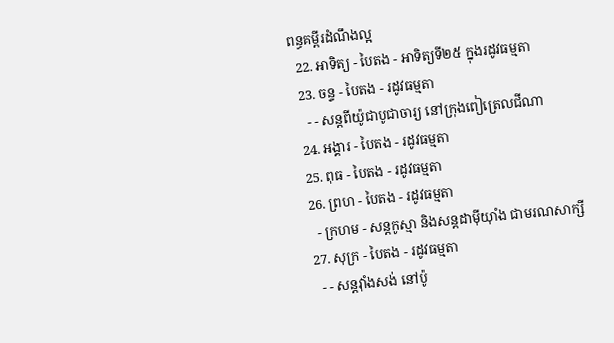ពន្ធគម្ពីរដំណឹងល្អ
  22. អាទិត្យ - បៃតង - អាទិត្យទី២៥ ក្នុងរដូវធម្មតា
  23. ចន្ទ - បៃតង - រដូវធម្មតា
    - - សន្តពីយ៉ូជាបូជាចារ្យ នៅក្រុងពៀត្រេលជីណា
  24. អង្គារ - បៃតង - រដូវធម្មតា
  25. ពុធ - បៃតង - រដូវធម្មតា
  26. ព្រហ - បៃតង - រដូវធម្មតា
    - ក្រហម - សន្តកូស្មា និងសន្តដាម៉ីយុាំង ជាមរណសាក្សី
  27. សុក្រ - បៃតង - រដូវធម្មតា
    - - សន្តវុាំងសង់ នៅប៉ូ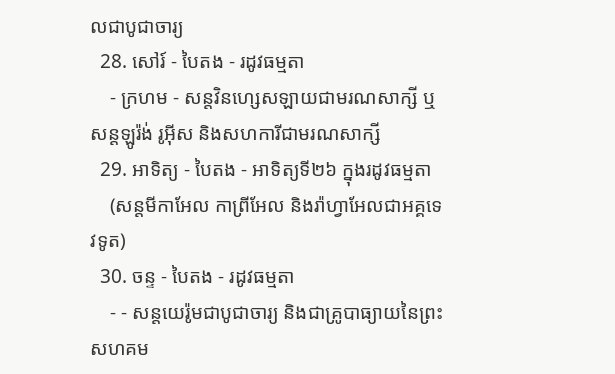លជាបូជាចារ្យ
  28. សៅរ៍ - បៃតង - រដូវធម្មតា
    - ក្រហម - សន្តវិនហ្សេសឡាយជាមរណសាក្សី ឬសន្តឡូរ៉ង់ រូអ៊ីស និងសហការីជាមរណសាក្សី
  29. អាទិត្យ - បៃតង - អាទិត្យទី២៦ ក្នុងរដូវធម្មតា
    (សន្តមីកាអែល កាព្រីអែល និងរ៉ាហ្វាអែលជាអគ្គទេវទូត)
  30. ចន្ទ - បៃតង - រដូវធម្មតា
    - - សន្ដយេរ៉ូមជាបូជាចារ្យ និងជាគ្រូបាធ្យាយនៃព្រះសហគម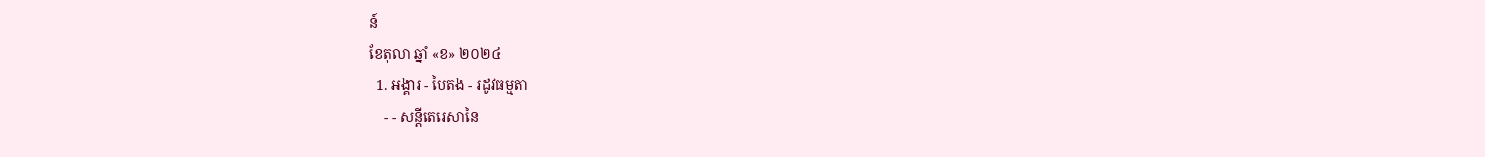ន៍
ខែតុលា ឆ្នាំ «ខ» ២០២៤
  1. អង្គារ - បៃតង - រដូវធម្មតា
    - - សន្តីតេរេសានៃ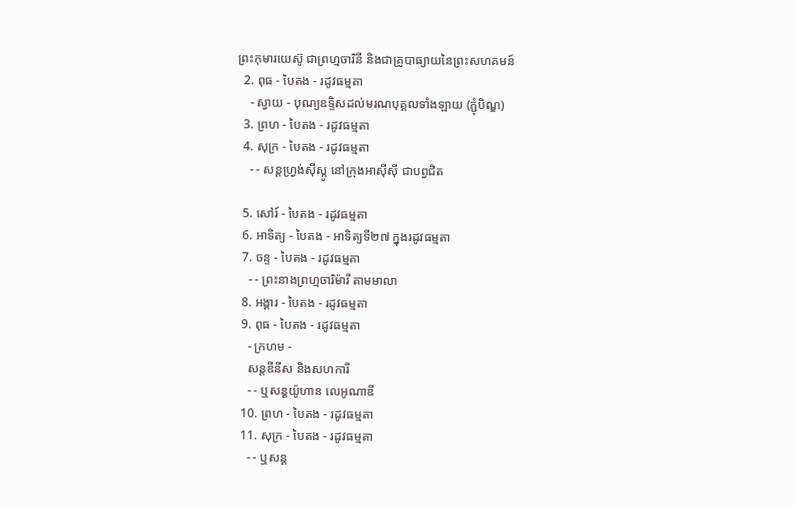ព្រះកុមារយេស៊ូ ជាព្រហ្មចារិនី និងជាគ្រូបាធ្យាយនៃព្រះសហគមន៍
  2. ពុធ - បៃតង - រដូវធម្មតា
    - ស្វាយ - បុណ្យឧទ្ទិសដល់មរណបុគ្គលទាំងឡាយ (ភ្ជុំបិណ្ឌ)
  3. ព្រហ - បៃតង - រដូវធម្មតា
  4. សុក្រ - បៃតង - រដូវធម្មតា
    - - សន្តហ្វ្រង់ស៊ីស្កូ នៅក្រុងអាស៊ីស៊ី ជាបព្វជិត

  5. សៅរ៍ - បៃតង - រដូវធម្មតា
  6. អាទិត្យ - បៃតង - អាទិត្យទី២៧ ក្នុងរដូវធម្មតា
  7. ចន្ទ - បៃតង - រដូវធម្មតា
    - - ព្រះនាងព្រហ្មចារិម៉ារី តាមមាលា
  8. អង្គារ - បៃតង - រដូវធម្មតា
  9. ពុធ - បៃតង - រដូវធម្មតា
    - ក្រហម -
    សន្តឌីនីស និងសហការី
    - - ឬសន្តយ៉ូហាន លេអូណាឌី
  10. ព្រហ - បៃតង - រដូវធម្មតា
  11. សុក្រ - បៃតង - រដូវធម្មតា
    - - ឬសន្ត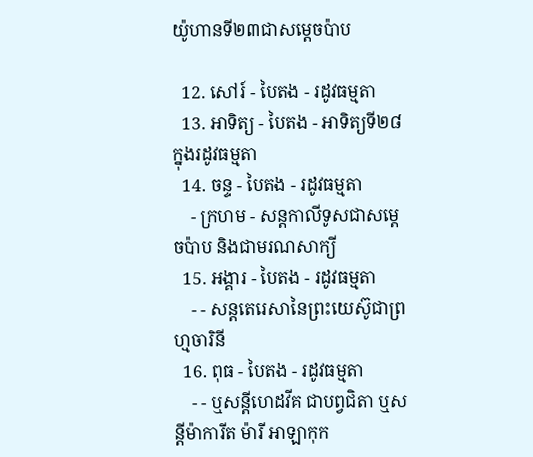យ៉ូហានទី២៣ជាសម្តេចប៉ាប

  12. សៅរ៍ - បៃតង - រដូវធម្មតា
  13. អាទិត្យ - បៃតង - អាទិត្យទី២៨ ក្នុងរដូវធម្មតា
  14. ចន្ទ - បៃតង - រដូវធម្មតា
    - ក្រហម - សន្ដកាលីទូសជាសម្ដេចប៉ាប និងជាមរណសាក្យី
  15. អង្គារ - បៃតង - រដូវធម្មតា
    - - សន្តតេរេសានៃព្រះយេស៊ូជាព្រហ្មចារិនី
  16. ពុធ - បៃតង - រដូវធម្មតា
    - - ឬសន្ដីហេដវីគ ជាបព្វជិតា ឬសន្ដីម៉ាការីត ម៉ារី អាឡាកុក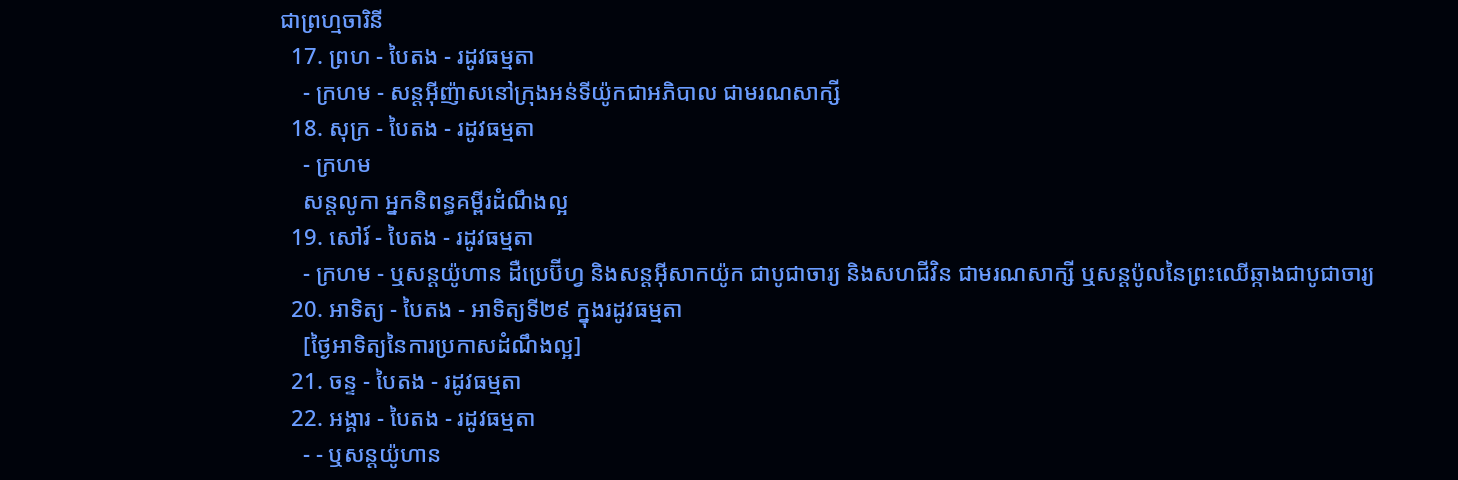ជាព្រហ្មចារិនី
  17. ព្រហ - បៃតង - រដូវធម្មតា
    - ក្រហម - សន្តអ៊ីញ៉ាសនៅក្រុងអន់ទីយ៉ូកជាអភិបាល ជាមរណសាក្សី
  18. សុក្រ - បៃតង - រដូវធម្មតា
    - ក្រហម
    សន្តលូកា អ្នកនិពន្ធគម្ពីរដំណឹងល្អ
  19. សៅរ៍ - បៃតង - រដូវធម្មតា
    - ក្រហម - ឬសន្ដយ៉ូហាន ដឺប្រេប៊ីហ្វ និងសន្ដអ៊ីសាកយ៉ូក ជាបូជាចារ្យ និងសហជីវិន ជាមរណសាក្សី ឬសន្ដប៉ូលនៃព្រះឈើឆ្កាងជាបូជាចារ្យ
  20. អាទិត្យ - បៃតង - អាទិត្យទី២៩ ក្នុងរដូវធម្មតា
    [ថ្ងៃអាទិត្យនៃការប្រកាសដំណឹងល្អ]
  21. ចន្ទ - បៃតង - រដូវធម្មតា
  22. អង្គារ - បៃតង - រដូវធម្មតា
    - - ឬសន្តយ៉ូហាន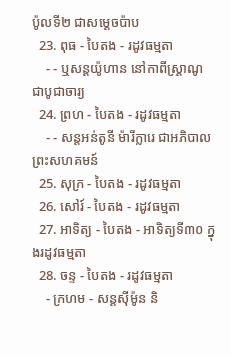ប៉ូលទី២ ជាសម្ដេចប៉ាប
  23. ពុធ - បៃតង - រដូវធម្មតា
    - - ឬសន្ដយ៉ូហាន នៅកាពីស្រ្ដាណូ ជាបូជាចារ្យ
  24. ព្រហ - បៃតង - រដូវធម្មតា
    - - សន្តអន់តូនី ម៉ារីក្លារេ ជាអភិបាលព្រះសហគមន៍
  25. សុក្រ - បៃតង - រដូវធម្មតា
  26. សៅរ៍ - បៃតង - រដូវធម្មតា
  27. អាទិត្យ - បៃតង - អាទិត្យទី៣០ ក្នុងរដូវធម្មតា
  28. ចន្ទ - បៃតង - រដូវធម្មតា
    - ក្រហម - សន្ដស៊ីម៉ូន និ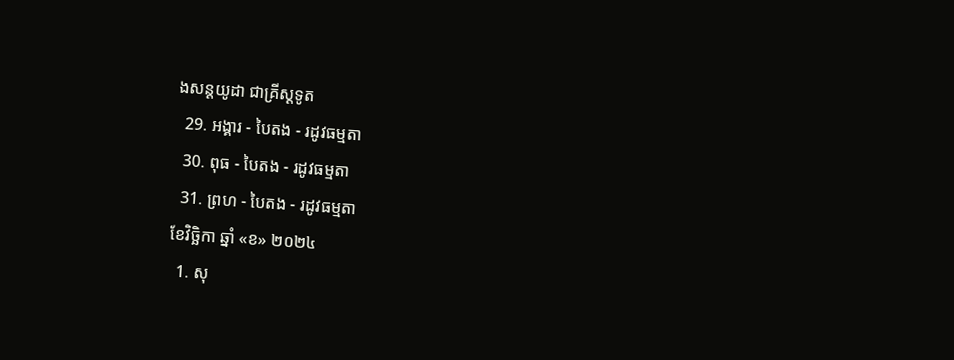ងសន្ដយូដា ជាគ្រីស្ដទូត
  29. អង្គារ - បៃតង - រដូវធម្មតា
  30. ពុធ - បៃតង - រដូវធម្មតា
  31. ព្រហ - បៃតង - រដូវធម្មតា
ខែវិច្ឆិកា ឆ្នាំ «ខ» ២០២៤
  1. សុ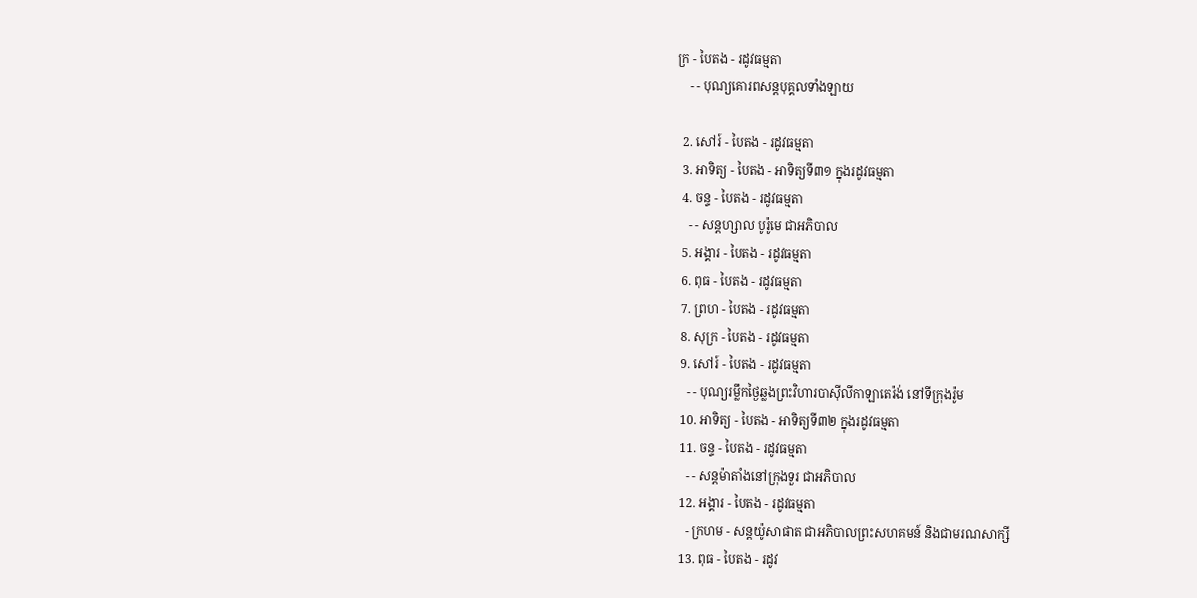ក្រ - បៃតង - រដូវធម្មតា
    - - បុណ្យគោរពសន្ដបុគ្គលទាំងឡាយ

  2. សៅរ៍ - បៃតង - រដូវធម្មតា
  3. អាទិត្យ - បៃតង - អាទិត្យទី៣១ ក្នុងរដូវធម្មតា
  4. ចន្ទ - បៃតង - រដូវធម្មតា
    - - សន្ដហ្សាល បូរ៉ូមេ ជាអភិបាល
  5. អង្គារ - បៃតង - រដូវធម្មតា
  6. ពុធ - បៃតង - រដូវធម្មតា
  7. ព្រហ - បៃតង - រដូវធម្មតា
  8. សុក្រ - បៃតង - រដូវធម្មតា
  9. សៅរ៍ - បៃតង - រដូវធម្មតា
    - - បុណ្យរម្លឹកថ្ងៃឆ្លងព្រះវិហារបាស៊ីលីកាឡាតេរ៉ង់ នៅទីក្រុងរ៉ូម
  10. អាទិត្យ - បៃតង - អាទិត្យទី៣២ ក្នុងរដូវធម្មតា
  11. ចន្ទ - បៃតង - រដូវធម្មតា
    - - សន្ដម៉ាតាំងនៅក្រុងទួរ ជាអភិបាល
  12. អង្គារ - បៃតង - រដូវធម្មតា
    - ក្រហម - សន្ដយ៉ូសាផាត ជាអភិបាលព្រះសហគមន៍ និងជាមរណសាក្សី
  13. ពុធ - បៃតង - រដូវ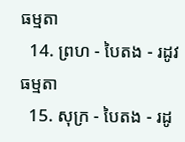ធម្មតា
  14. ព្រហ - បៃតង - រដូវធម្មតា
  15. សុក្រ - បៃតង - រដូ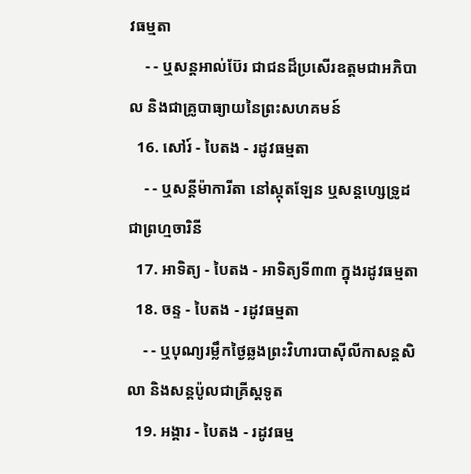វធម្មតា
    - - ឬសន្ដអាល់ប៊ែរ ជាជនដ៏ប្រសើរឧត្ដមជាអភិបាល និងជាគ្រូបាធ្យាយនៃព្រះសហគមន៍
  16. សៅរ៍ - បៃតង - រដូវធម្មតា
    - - ឬសន្ដីម៉ាការីតា នៅស្កុតឡែន ឬសន្ដហ្សេទ្រូដ ជាព្រហ្មចារិនី
  17. អាទិត្យ - បៃតង - អាទិត្យទី៣៣ ក្នុងរដូវធម្មតា
  18. ចន្ទ - បៃតង - រដូវធម្មតា
    - - ឬបុណ្យរម្លឹកថ្ងៃឆ្លងព្រះវិហារបាស៊ីលីកាសន្ដសិលា និងសន្ដប៉ូលជាគ្រីស្ដទូត
  19. អង្គារ - បៃតង - រដូវធម្ម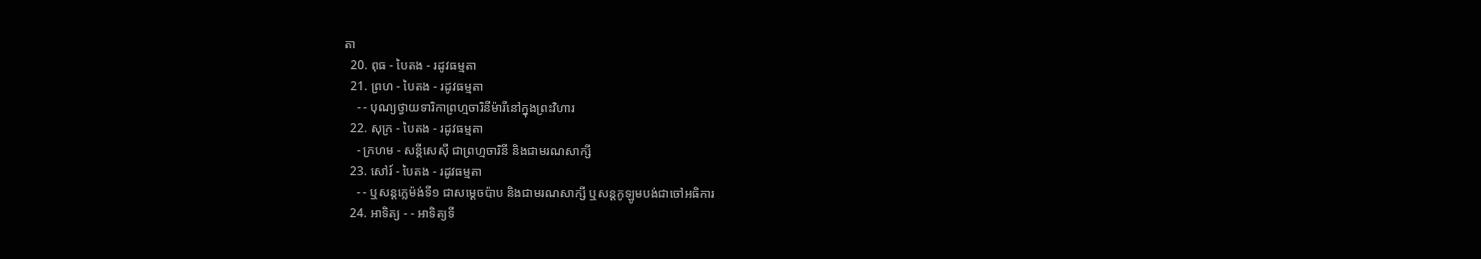តា
  20. ពុធ - បៃតង - រដូវធម្មតា
  21. ព្រហ - បៃតង - រដូវធម្មតា
    - - បុណ្យថ្វាយទារិកាព្រហ្មចារិនីម៉ារីនៅក្នុងព្រះវិហារ
  22. សុក្រ - បៃតង - រដូវធម្មតា
    - ក្រហម - សន្ដីសេស៊ី ជាព្រហ្មចារិនី និងជាមរណសាក្សី
  23. សៅរ៍ - បៃតង - រដូវធម្មតា
    - - ឬសន្ដក្លេម៉ង់ទី១ ជាសម្ដេចប៉ាប និងជាមរណសាក្សី ឬសន្ដកូឡូមបង់ជាចៅអធិការ
  24. អាទិត្យ - - អាទិត្យទី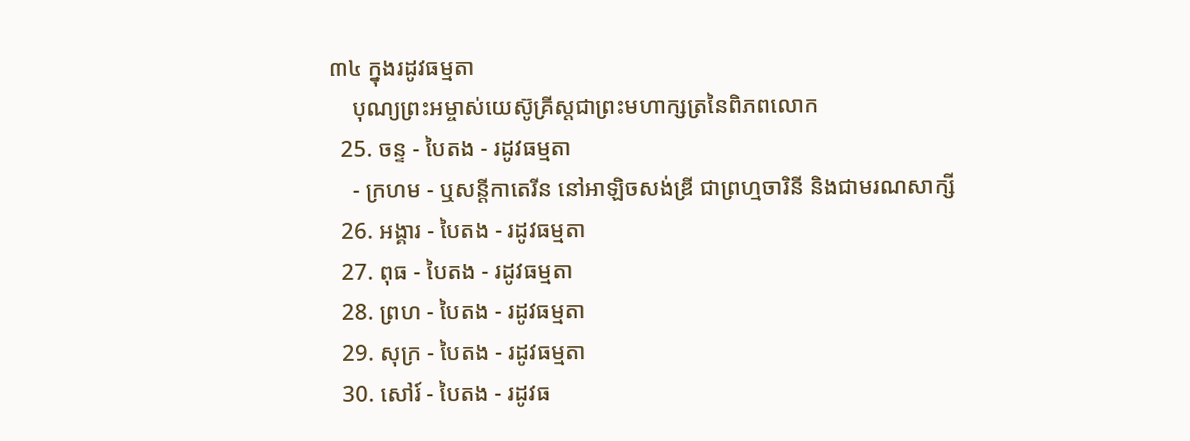៣៤ ក្នុងរដូវធម្មតា
    បុណ្យព្រះអម្ចាស់យេស៊ូគ្រីស្ដជាព្រះមហាក្សត្រនៃពិភពលោក
  25. ចន្ទ - បៃតង - រដូវធម្មតា
    - ក្រហម - ឬសន្ដីកាតេរីន នៅអាឡិចសង់ឌ្រី ជាព្រហ្មចារិនី និងជាមរណសាក្សី
  26. អង្គារ - បៃតង - រដូវធម្មតា
  27. ពុធ - បៃតង - រដូវធម្មតា
  28. ព្រហ - បៃតង - រដូវធម្មតា
  29. សុក្រ - បៃតង - រដូវធម្មតា
  30. សៅរ៍ - បៃតង - រដូវធ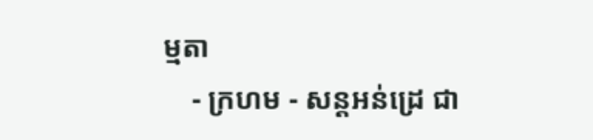ម្មតា
    - ក្រហម - សន្ដអន់ដ្រេ ជា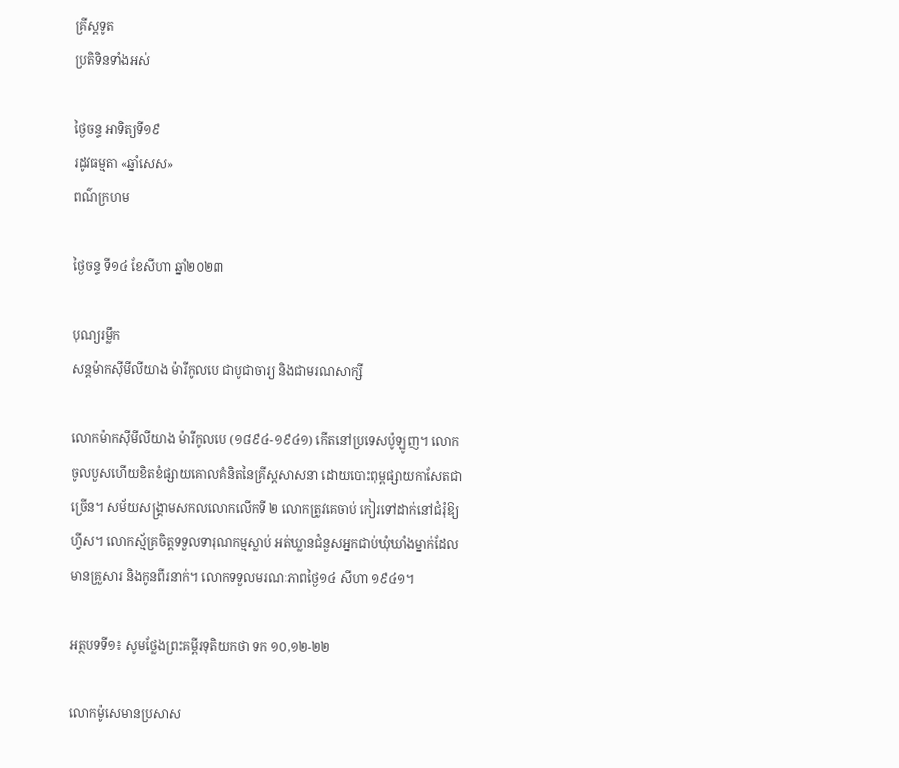គ្រីស្ដទូត
ប្រតិទិនទាំងអស់

ថ្ងៃចន្ទ អាទិត្យទី១៩
រដូវធម្មតា «ឆ្នាំសេស»
ពណ៌ក្រហម

ថ្ងៃចន្ទ ទី១៤ ខែសីហា ឆ្នាំ២០២៣

បុណ្យរម្លឹក
សន្តម៉ាកស៊ីមីលីយាង ម៉ារីកូលបេ ជាបូជាចារ្យ និងជាមរណសាក្សី

លោកម៉ាកស៊ីមីលីយាង ម៉ារីកូលបេ (១៨៩៤-១៩៤១) កើតនៅប្រទេសប៉ូឡូញ។ លោកចូលបួសហើយខិតខំផ្សាយគោលគំនិតនៃគ្រីស្តសាសនា ដោយបោះពុម្ពផ្សាយកាសែតជាច្រើន។ សម័យសង្គ្រាមសកលលោកលើកទី ២ លោកត្រូវគេចាប់ កៀរទៅដាក់នៅជំរុំឱ្យហ្វីស។ លោកស្ម័គ្រចិត្តទទួលទារុណកម្មស្លាប់ អត់ឃ្លានជំនួសអ្នកជាប់ឃុំឃាំងម្នាក់ដែលមានគ្រួសារ និងកូនពីរនាក់។ លោកទទួលមរណៈភាពថ្ងៃ១៤ សីហា ១៩៤១។

អត្ថបទទី១៖ សូមថ្លែងព្រះគម្ពីរទុតិយកថា ទក ១០,១២-២២

លោកម៉ូសេមានប្រសាស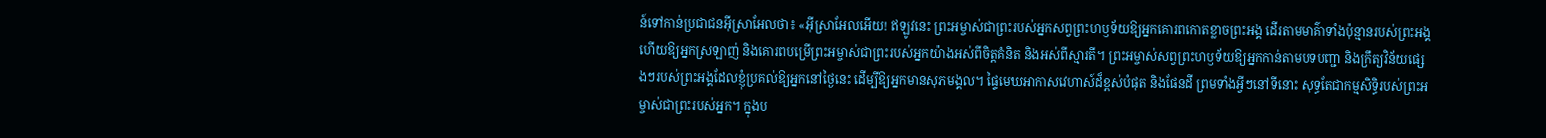ន៍ទៅកាន់ប្រជាជនអ៊ីស្រាអែលថា៖ «អ៊ីស្រាអែលអើយ! ឥឡូវនេះ ព្រះអម្ចាស់ជាព្រះរបស់អ្នកសព្វព្រះហឫទ័យឱ្យអ្នកគោរពកោតខ្លាចព្រះអង្គ ដើរតាមមាគ៌ាទាំងប៉ុន្មានរបស់ព្រះអង្គ ហើយឱ្យអ្នកស្រឡាញ់ និងគោរពបម្រើព្រះអម្ចាស់ជាព្រះរបស់អ្នកយ៉ាងអស់ពីចិត្តគំនិត និងអស់ពីស្មារតី។ ព្រះអម្ចាស់សព្វព្រះហឫទ័យឱ្យអ្នកកាន់តាមបទបញ្ជា និងក្រឹត្យវិន័យផ្សេងៗរបស់ព្រះអង្គដែលខ្ញុំប្រគល់ឱ្យអ្នកនៅថ្ងៃនេះ ដើម្បីឱ្យអ្នកមានសុភមង្គល។ ផ្ទៃមេឃអាកាសវេហាស៍ដ៏ខ្ពស់បំផុត និងផែនដី ព្រមទាំងអ្វីៗនៅទីនោះ សុទ្ធតែជាកម្មសិទ្ធិរបស់ព្រះអម្ចាស់ជាព្រះរបស់អ្នក។ ក្នុងប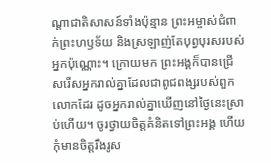ណ្តាជាតិសាសន៍ទាំងប៉ុន្មាន ព្រះអម្ចាស់ជំពាក់ព្រះហឫទ័យ និងស្រឡាញ់តែបុព្វបុរសរបស់អ្នកប៉ុណ្ណោះ។ ក្រោយមក ព្រះអង្គក៏បានជ្រើសរើសអ្នករាល់គ្នាដែលជាពូជពង្សរបស់ពួកលោកដែរ ដូចអ្នករាល់គ្នាឃើញនៅថ្ងៃនេះស្រាប់ហើយ។ ចូរថ្វាយចិត្តគំនិតទៅព្រះអង្គ ហើយកុំមានចិត្តរឹងរូស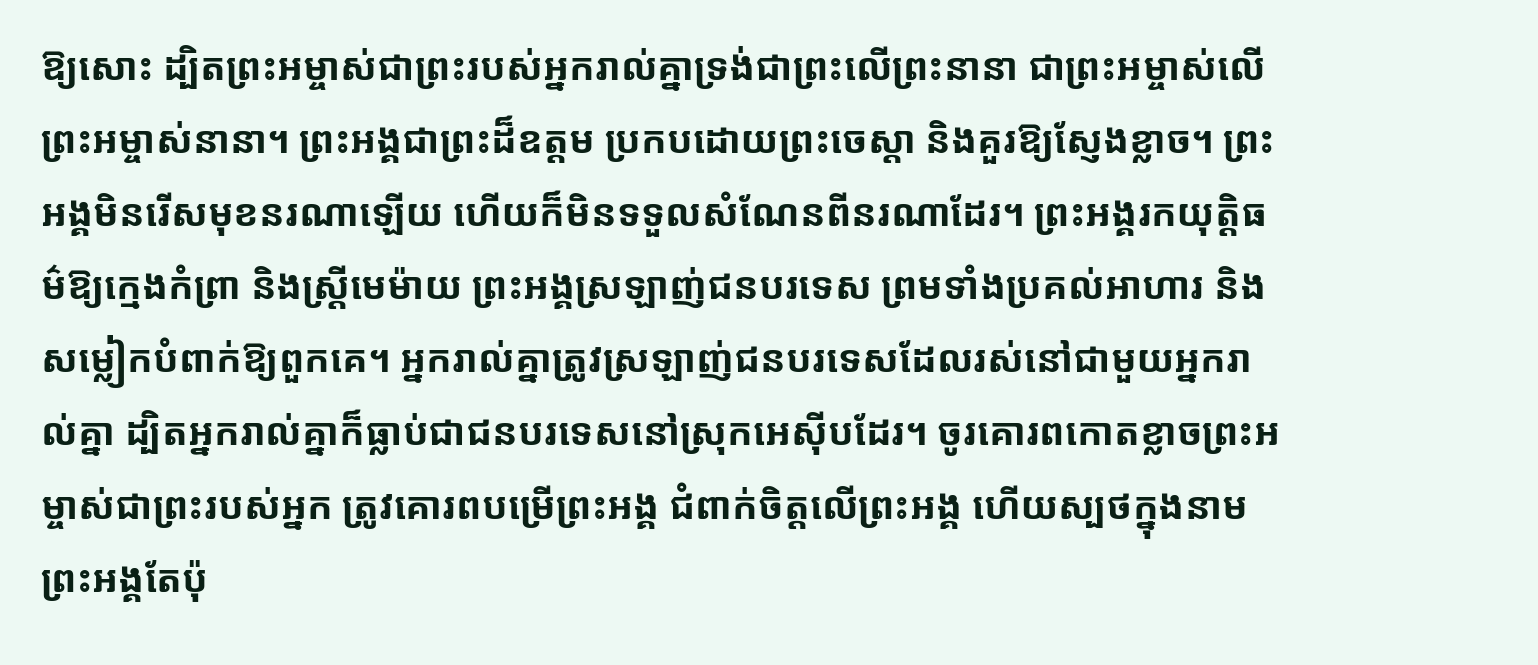ឱ្យសោះ ដ្បិតព្រះអម្ចាស់ជាព្រះរបស់អ្នករាល់គ្នាទ្រង់ជាព្រះលើព្រះនានា ជាព្រះអម្ចាស់លើព្រះអម្ចាស់នានា។ ព្រះអង្គជាព្រះដ៏ឧត្តម ប្រកបដោយព្រះចេស្តា និងគួរឱ្យស្ញែងខ្លាច។ ព្រះអង្គមិនរើសមុខនរណាឡើយ ហើយក៏មិនទទួលសំណែនពីនរណាដែរ។ ព្រះអង្គរកយុត្តិធម៌ឱ្យក្មេងកំព្រា និងស្ត្រីមេម៉ាយ ព្រះអង្គស្រឡាញ់ជនបរទេស ព្រមទាំងប្រគល់អាហារ និងសម្លៀកបំពាក់ឱ្យពួកគេ។ អ្នករាល់គ្នាត្រូវស្រឡាញ់ជនបរទេសដែលរស់នៅជាមួយអ្នករាល់គ្នា ដ្បិតអ្នករាល់គ្នាក៏ធ្លាប់ជាជនបរទេសនៅស្រុកអេស៊ីបដែរ។ ចូរគោរពកោតខ្លាចព្រះអម្ចាស់ជាព្រះរបស់អ្នក ត្រូវគោរពបម្រើព្រះអង្គ ជំពាក់ចិត្តលើព្រះអង្គ ហើយស្បថក្នុងនាមព្រះអង្គតែប៉ុ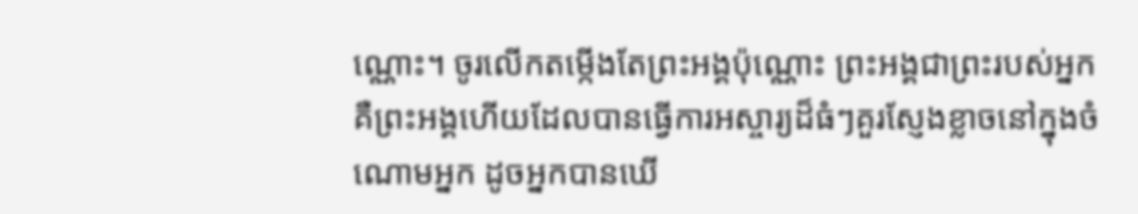ណ្ណោះ។ ចូរលើកតម្កើងតែព្រះអង្គប៉ុណ្ណោះ ព្រះអង្គជាព្រះរបស់អ្នក គឺព្រះអង្គហើយដែលបានធ្វើការអស្ចារ្យដ៏ធំៗគួរស្ញែងខ្លាចនៅក្នុងចំណោមអ្នក ដូចអ្នកបានឃើ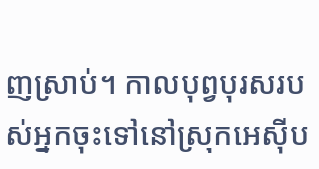ញស្រាប់។ កាលបុព្វបុរសរបស់អ្នកចុះទៅនៅស្រុកអេស៊ីប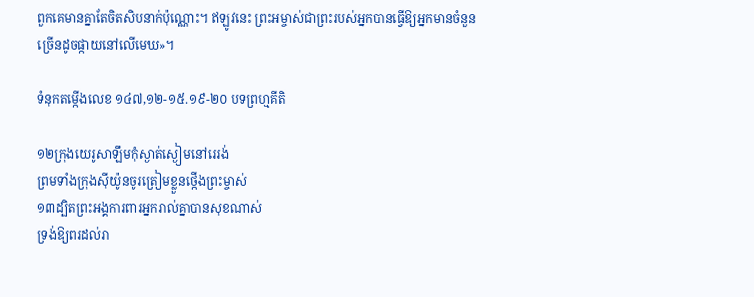ពួកគេមានគ្នាតែចិតសិបនាក់ប៉ុណ្ណោះ។ ឥឡូវនេះ ព្រះអម្ចាស់ជាព្រះរបស់អ្នកបានធ្វើឱ្យអ្នកមានចំនួនច្រើនដូចផ្កាយនៅលើមេឃ»។

ទំនុកតម្កើងលេខ ១៤៧,១២-១៥.១៩-២០ បទព្រហ្មគីតិ

១២ក្រុងយេរូសាឡឹមកុំស្ងាត់ស្ងៀមនៅរេរង់
ព្រមទាំងក្រុងស៊ីយ៉ូនចូរត្រៀមខ្លួនថ្កើងព្រះម្ចាស់
១៣ដ្បិតព្រះអង្គការពារអ្នករាល់គ្នាបានសុខណាស់
ទ្រង់ឱ្យពរដល់រា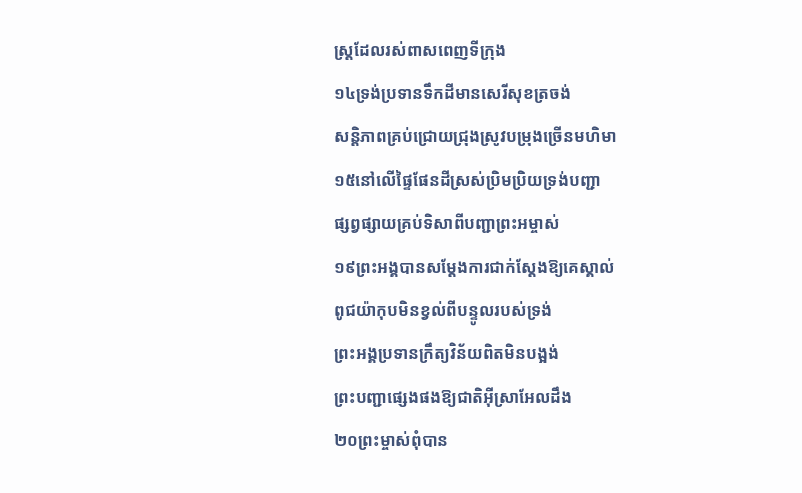ស្ត្រដែលរស់ពាសពេញទីក្រុង
១៤ទ្រង់ប្រទានទឹកដីមានសេរីសុខត្រចង់
សន្តិភាពគ្រប់ជ្រោយជ្រុងស្រូវបម្រុងច្រើនមហិមា
១៥នៅលើផ្ទៃផែនដីស្រស់ប្រិមប្រិយទ្រង់បញ្ជា
ផ្សព្វផ្សាយគ្រប់ទិសាពីបញ្ជាព្រះអម្ចាស់
១៩ព្រះអង្គបានសម្តែងការជាក់ស្តែងឱ្យគេស្គាល់
ពូជយ៉ាកុបមិនខ្វល់ពីបន្ទូលរបស់ទ្រង់
ព្រះអង្គប្រទានក្រឹត្យវិន័យពិតមិនបង្អង់
ព្រះបញ្ជាផ្សេងផងឱ្យជាតិអ៊ីស្រាអែលដឹង
២០ព្រះម្ចាស់ពុំបាន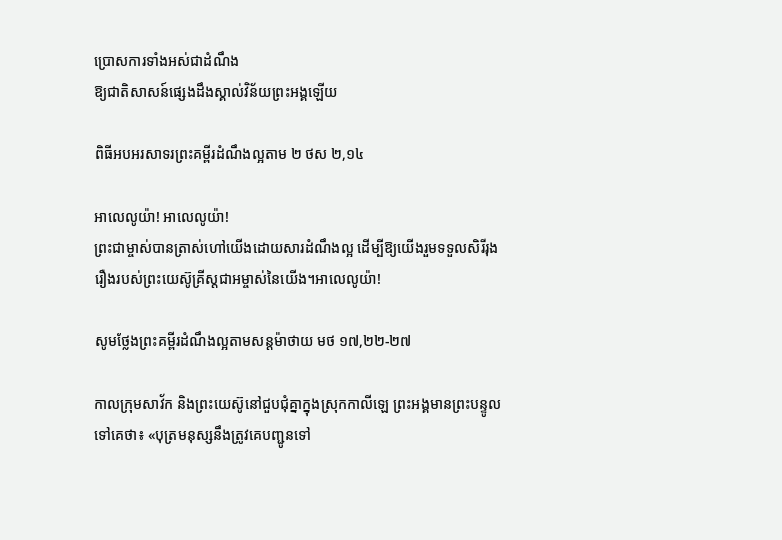ប្រោសការទាំងអស់ជាដំណឹង
ឱ្យជាតិសាសន៍ផ្សេងដឹងស្គាល់វិន័យព្រះអង្គឡើយ

ពិធីអបអរសាទរព្រះគម្ពីរដំណឹងល្អតាម ២ ថស ២,១៤

អាលេលូយ៉ា! អាលេលូយ៉ា!
ព្រះជាម្ចាស់បានត្រាស់ហៅយើងដោយសារដំណឹងល្អ ដើម្បីឱ្យយើងរួមទទួលសិរីរុងរឿងរបស់ព្រះយេស៊ូគ្រីស្តជាអម្ចាស់នៃយើង។អាលេលូយ៉ា!

សូមថ្លែងព្រះគម្ពីរដំណឹងល្អតាមសន្តម៉ាថាយ មថ ១៧,២២-២៧

កាលក្រុមសាវ័ក និងព្រះយេស៊ូនៅជួបជុំគ្នាក្នុងស្រុកកាលីឡេ ព្រះអង្គមានព្រះបន្ទូលទៅគេថា៖ «បុត្រមនុស្សនឹងត្រូវគេបញ្ជូនទៅ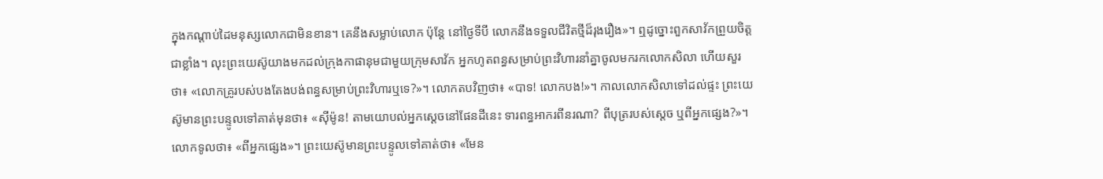ក្នុងកណ្តាប់ដៃមនុស្សលោកជាមិនខាន។ គេនឹងសម្លាប់លោក ប៉ុន្តែ នៅថ្ងៃទីបី លោកនឹងទទួលជីវិតថ្មីដ៏រុងរឿង»។ ឮដូច្នោះពួកសាវ័កព្រួយចិត្តជាខ្លាំង។ លុះព្រះយេស៊ូយាងមកដល់ក្រុងកាផានុមជាមួយក្រុមសាវ័ក អ្នកហូតពន្ធសម្រាប់ព្រះវិហារនាំគ្នាចូលមករកលោកសិលា ហើយសួរថា៖ «លោកគ្រូរបស់បងតែងបង់ពន្ធសម្រាប់ព្រះវិហារឬទេ?»។ លោកតបវិញថា៖ «បាទ! លោកបង!»។ កាលលោកសិលាទៅដល់ផ្ទះ ព្រះយេស៊ូមានព្រះបន្ទូលទៅគាត់មុនថា៖ «ស៊ីម៉ូន! តាមយោបល់អ្នកស្តេចនៅផែនដីនេះ ទារពន្ធអាករពីនរណា? ពីបុត្ររបស់ស្តេច ឬពីអ្នកផ្សេង?»។ លោកទូលថា៖ «ពីអ្នកផ្សេង»។ ព្រះយេស៊ូមានព្រះបន្ទូលទៅគាត់ថា៖ «មែន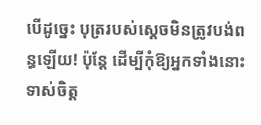បើដូច្នេះ បុត្ររបស់ស្តេចមិនត្រូវបង់ពន្ធឡើយ! ប៉ុន្តែ ដើម្បីកុំឱ្យអ្នកទាំងនោះទាស់ចិត្ត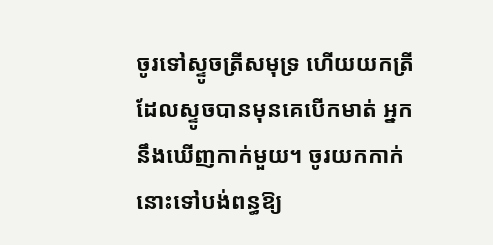ចូរទៅស្ទូចត្រីសមុទ្រ ហើយយកត្រីដែលស្ទូចបានមុនគេបើកមាត់ អ្នកនឹងឃើញកាក់មួយ។ ចូរយកកាក់នោះទៅបង់ពន្ធឱ្យ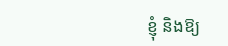ខ្ញុំ និងឱ្យ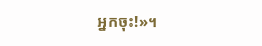អ្នកចុះ!»។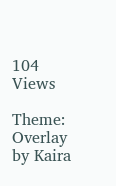104 Views

Theme: Overlay by Kaira